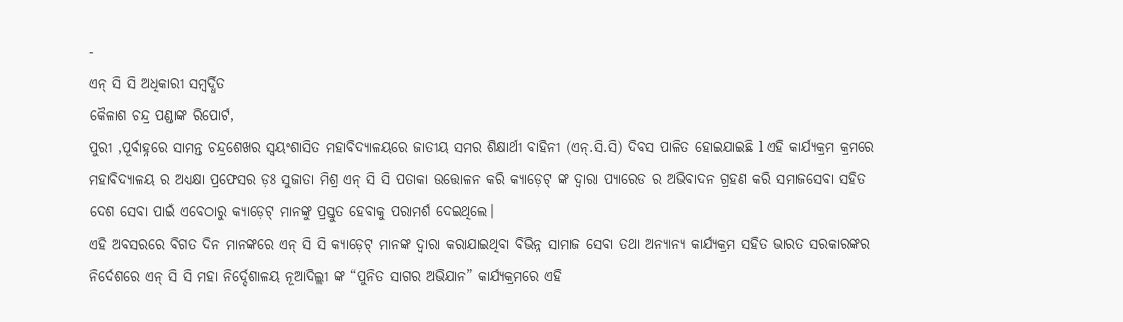-
ଏନ୍ ସି ସି ଅଧିକାରୀ ସମ୍ବର୍ଦ୍ଧିତ
କୈଳାଶ ଚନ୍ଦ୍ର ପଣ୍ଡାଙ୍କ ରିପୋର୍ଟ,
ପୁରୀ ,ପୂର୍ବାହ୍ନରେ ସାମନ୍ତ ଚନ୍ଦ୍ରଶେଖର ସ୍ଵୟଂଶାସିତ ମହାବିଦ୍ୟାଳୟରେ ଜାତୀୟ ସମର ଶିକ୍ଷାର୍ଥୀ ବାହିନୀ (ଏନ୍.ସି.ସି) ଦିବସ ପାଳିତ ହୋଇଯାଇଛି l ଏହି କାର୍ଯ୍ୟକ୍ରମ କ୍ରମରେ ମହାବିଦ୍ୟାଳୟ ର ଅଧ୍ୟକ୍ଷା ପ୍ରଫେସର ଡ଼ଃ ସୁଜାତା ମିଶ୍ର ଏନ୍ ସି ସି ପତାକା ଉତ୍ତୋଳନ କରି କ୍ୟାଡ଼େଟ୍ ଙ୍କ ଦ୍ଵାରା ପ୍ୟାରେଡ ର ଅଭିବାଦନ ଗ୍ରହଣ କରି ସମାଜସେବା ସହିତ ଦେଶ ସେବା ପାଇଁ ଏବେଠାରୁ କ୍ୟାଡ଼େଟ୍ ମାନଙ୍କୁ ପ୍ରସ୍ତୁତ ହେବାକୁ ପରାମର୍ଶ ଦେଇଥିଲେ।
ଏହି ଅବସରରେ ବିଗତ ଦିନ ମାନଙ୍କରେ ଏନ୍ ସି ସି କ୍ୟାଡ଼େଟ୍ ମାନଙ୍କ ଦ୍ଵାରା କରାଯାଇଥିବା ବିଭିନ୍ନ ସାମାଜ ସେବା ତଥା ଅନ୍ୟାନ୍ୟ କାର୍ଯ୍ୟକ୍ରମ ସହିତ ଭାରତ ସରକାରଙ୍କର ନିର୍ଦେଶରେ ଏନ୍ ସି ସି ମହା ନିର୍ଦ୍ଦେଶାଳୟ ନୂଆଦିଲ୍ଲୀ ଙ୍କ “ପୁନିତ ସାଗର ଅଭିଯାନ” କାର୍ଯ୍ୟକ୍ରମରେ ଏହି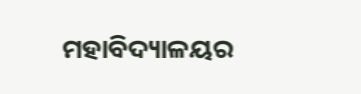ମହାବିଦ୍ୟାଳୟର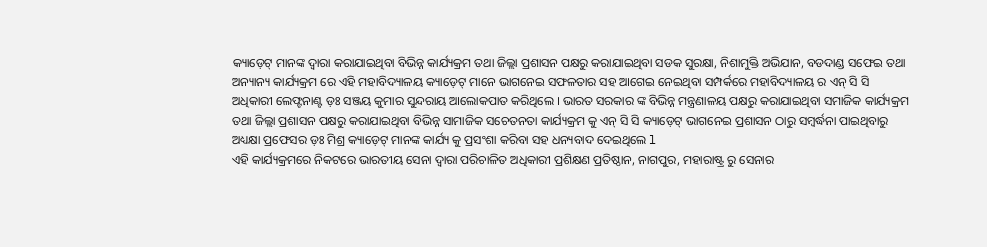କ୍ୟାଡ଼େଟ୍ ମାନଙ୍କ ଦ୍ଵାରା କରାଯାଇଥିବା ବିଭିନ୍ନ କାର୍ଯ୍ୟକ୍ରମ ତଥା ଜିଲ୍ଲା ପ୍ରଶାସନ ପକ୍ଷରୁ କରାଯାଇଥିବା ସଡକ ସୁରକ୍ଷା, ନିଶାମୁକ୍ତି ଅଭିଯାନ, ବଡଦାଣ୍ଡ ସଫେଇ ତଥା ଅନ୍ୟାନ୍ୟ କାର୍ଯ୍ୟକ୍ରମ ରେ ଏହି ମହାବିଦ୍ୟାଳୟ କ୍ୟାଡ଼େଟ୍ ମାନେ ଭାଗନେଇ ସଫଳତାର ସହ ଆଗେଇ ନେଇଥିବା ସମ୍ପର୍କରେ ମହାବିଦ୍ୟାଳୟ ର ଏନ୍ ସି ସି ଅଧିକାରୀ ଲେଫ୍ଟନାଣ୍ଟ ଡ଼ଃ ସଞ୍ଜୟ କୁମାର ସୁନ୍ଦରାୟ ଆଲୋକପାତ କରିଥିଲେ । ଭାରତ ସରକାର ଙ୍କ ବିଭିନ୍ନ ମନ୍ତ୍ରଣାଳୟ ପକ୍ଷରୁ କରାଯାଇଥିବା ସମାଜିକ କାର୍ଯ୍ୟକ୍ରମ ତଥା ଜିଲ୍ଲା ପ୍ରଶାସନ ପକ୍ଷରୁ କରାଯାଇଥିବା ବିଭିନ୍ନ ସାମାଜିକ ସଚେତନତା କାର୍ଯ୍ୟକ୍ରମ କୁ ଏନ୍ ସି ସି କ୍ୟାଡ଼େଟ୍ ଭାଗନେଇ ପ୍ରଶାସନ ଠାରୁ ସମ୍ବର୍ଦ୍ଧନା ପାଇଥିବାରୁ ଅଧ୍ୟକ୍ଷା ପ୍ରଫେସର ଡ଼ଃ ମିଶ୍ର କ୍ୟାଡ଼େଟ୍ ମାନଙ୍କ କାର୍ଯ୍ୟ କୁ ପ୍ରସଂଶା କରିବା ସହ ଧନ୍ୟବାଦ ଦେଇଥିଲେ l
ଏହି କାର୍ଯ୍ୟକ୍ରମରେ ନିକଟରେ ଭାରତୀୟ ସେନା ଦ୍ୱାରା ପରିଚାଳିତ ଅଧିକାରୀ ପ୍ରଶିକ୍ଷଣ ପ୍ରତିଷ୍ଠାନ, ନାଗପୁର, ମହାରାଷ୍ଟ୍ର ରୁ ସେନାର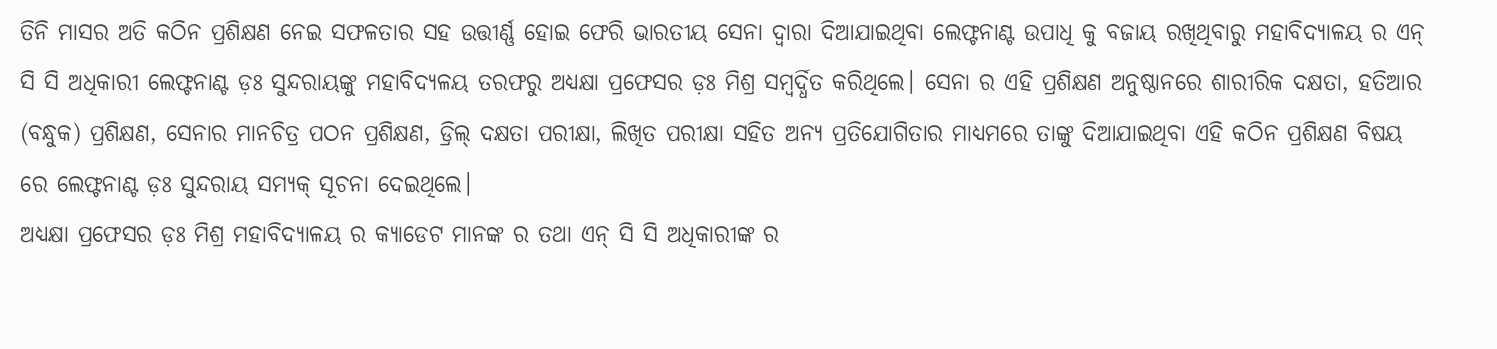ତିନି ମାସର ଅତି କଠିନ ପ୍ରଶିକ୍ଷଣ ନେଇ ସଫଳତାର ସହ ଉତ୍ତୀର୍ଣ୍ଣ ହୋଇ ଫେରି ଭାରତୀୟ ସେନା ଦ୍ୱାରା ଦିଆଯାଇଥିବା ଲେଫ୍ଟନାଣ୍ଟ ଉପାଧି କୁ ବଜାୟ ରଖିଥିବାରୁ ମହାବିଦ୍ୟାଳୟ ର ଏନ୍ ସି ସି ଅଧିକାରୀ ଲେଫ୍ଟନାଣ୍ଟ ଡ଼ଃ ସୁନ୍ଦରାୟଙ୍କୁ ମହାବିଦ୍ୟଳୟ ତରଫରୁ ଅଧ୍ୟକ୍ଷା ପ୍ରଫେସର ଡ଼ଃ ମିଶ୍ର ସମ୍ବର୍ଦ୍ଧିତ କରିଥିଲେ। ସେନା ର ଏହି ପ୍ରଶିକ୍ଷଣ ଅନୁଷ୍ଠାନରେ ଶାରୀରିକ ଦକ୍ଷତା, ହତିଆର (ବନ୍ଧୁକ) ପ୍ରଶିକ୍ଷଣ, ସେନାର ମାନଚିତ୍ର ପଠନ ପ୍ରଶିକ୍ଷଣ, ଡ୍ରିଲ୍ ଦକ୍ଷତା ପରୀକ୍ଷା, ଲିଖିତ ପରୀକ୍ଷା ସହିତ ଅନ୍ୟ ପ୍ରତିଯୋଗିତାର ମାଧ୍ୟମରେ ତାଙ୍କୁ ଦିଆଯାଇଥିବା ଏହି କଠିନ ପ୍ରଶିକ୍ଷଣ ବିଷୟ ରେ ଲେଫ୍ଟନାଣ୍ଟ ଡ଼ଃ ସୁନ୍ଦରାୟ ସମ୍ୟକ୍ ସୂଚନା ଦେଇଥିଲେ।
ଅଧ୍ୟକ୍ଷା ପ୍ରଫେସର ଡ଼ଃ ମିଶ୍ର ମହାବିଦ୍ୟାଳୟ ର କ୍ୟାଡେଟ ମାନଙ୍କ ର ତଥା ଏନ୍ ସି ସି ଅଧିକାରୀଙ୍କ ର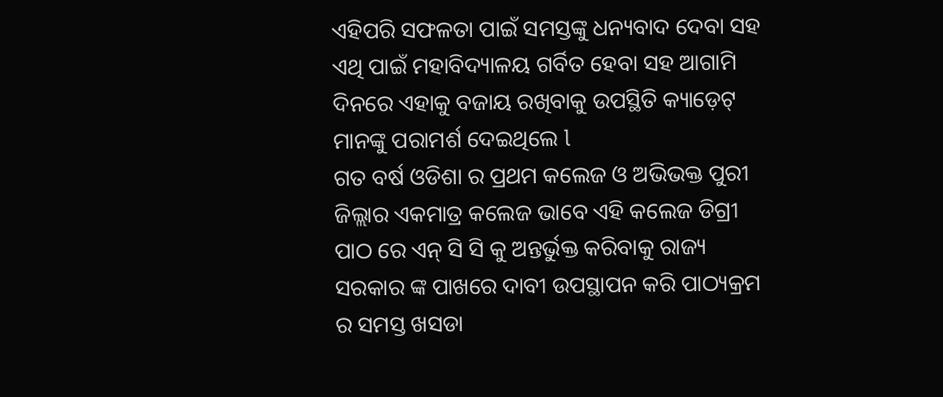ଏହିପରି ସଫଳତା ପାଇଁ ସମସ୍ତଙ୍କୁ ଧନ୍ୟବାଦ ଦେବା ସହ ଏଥି ପାଇଁ ମହାବିଦ୍ୟାଳୟ ଗର୍ବିତ ହେବା ସହ ଆଗାମି ଦିନରେ ଏହାକୁ ବଜାୟ ରଖିବାକୁ ଉପସ୍ଥିତି କ୍ୟାଡ଼େଟ୍ ମାନଙ୍କୁ ପରାମର୍ଶ ଦେଇଥିଲେ l
ଗତ ବର୍ଷ ଓଡିଶା ର ପ୍ରଥମ କଲେଜ ଓ ଅଭିଭକ୍ତ ପୁରୀ ଜିଲ୍ଲାର ଏକମାତ୍ର କଲେଜ ଭାବେ ଏହି କଲେଜ ଡିଗ୍ରୀ ପାଠ ରେ ଏନ୍ ସି ସି କୁ ଅନ୍ତର୍ଭୁକ୍ତ କରିବାକୁ ରାଜ୍ୟ ସରକାର ଙ୍କ ପାଖରେ ଦାବୀ ଉପସ୍ଥାପନ କରି ପାଠ୍ୟକ୍ରମ ର ସମସ୍ତ ଖସଡା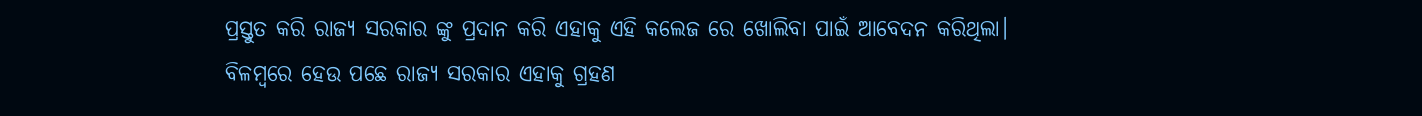ପ୍ରସ୍ତୁତ କରି ରାଜ୍ୟ ସରକାର ଙ୍କୁ ପ୍ରଦାନ କରି ଏହାକୁ ଏହି କଲେଜ ରେ ଖୋଲିବା ପାଇଁ ଆବେଦନ କରିଥିଲା। ବିଳମ୍ବରେ ହେଉ ପଛେ ରାଜ୍ଯ ସରକାର ଏହାକୁ ଗ୍ରହଣ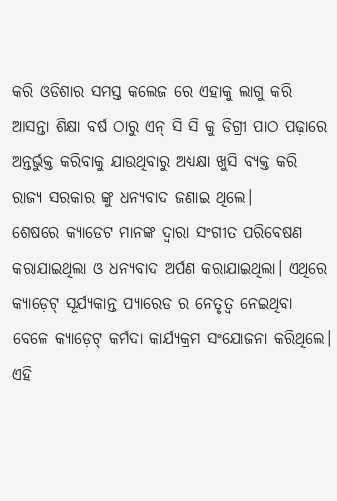କରି ଓଡିଶାର ସମସ୍ତ କଲେଜ ରେ ଏହାକୁ ଲାଗୁ କରି ଆସନ୍ତା ଶିକ୍ଷା ବର୍ଷ ଠାରୁ ଏନ୍ ସି ସି କୁ ଡିଗ୍ରୀ ପାଠ ପଢ଼ାରେ ଅନ୍ତର୍ଭୁକ୍ତ କରିବାକୁ ଯାଉଥିବାରୁ ଅଧ୍ଯକ୍ଷା ଖୁସି ବ୍ୟକ୍ତ କରି ରାଜ୍ୟ ସରକାର ଙ୍କୁ ଧନ୍ୟବାଦ ଜଣାଇ ଥିଲେ।
ଶେଷରେ କ୍ୟାଡେଟ ମାନଙ୍କ ଦ୍ୱାରା ସଂଗୀତ ପରିବେଷଣ କରାଯାଇଥିଲା ଓ ଧନ୍ୟବାଦ ଅର୍ପଣ କରାଯାଇଥିଲା। ଏଥିରେ କ୍ୟାଡ଼େଟ୍ ସୂର୍ଯ୍ୟକାନ୍ତ ପ୍ୟାରେଡ ର ନେତୃତ୍ୱ ନେଇଥିବା ବେଳେ କ୍ୟାଡ଼େଟ୍ କର୍ମଦା କାର୍ଯ୍ୟକ୍ରମ ସଂଯୋଜନା କରିଥିଲେ। ଏହି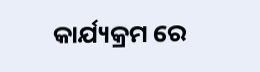କାର୍ଯ୍ୟକ୍ରମ ରେ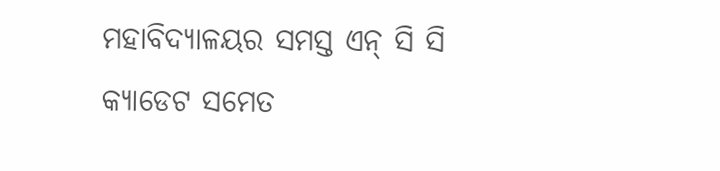ମହାବିଦ୍ୟାଳୟର ସମସ୍ତ ଏନ୍ ସି ସି କ୍ୟାଡେଟ ସମେତ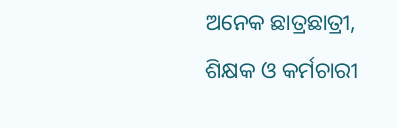ଅନେକ ଛାତ୍ରଛାତ୍ରୀ, ଶିକ୍ଷକ ଓ କର୍ମଚାରୀ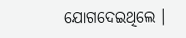ଯୋଗଦେଇଥିଲେ ।